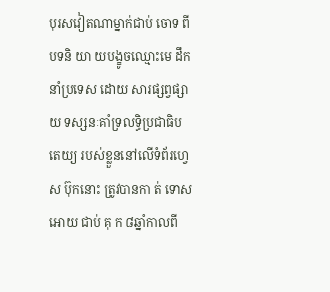បុរសវៀតណាម្នាក់ជាប់ ចោទ ពីបទនិ យា យបង្ខូចឈ្មោះមេ ដឹកនាំប្រទេស ដោយ សារផ្សព្វផ្សាយ ទស្សនៈគាំទ្រលទ្ធិប្រជាធិបតេយ្យ របស់ខ្លួននៅលើទំព័រហ្វេស ប៊ុកនោះ ត្រូវបានកា ត់ ទោស អោយ ជាប់ គុ ក ៨ឆ្នាំកាលពី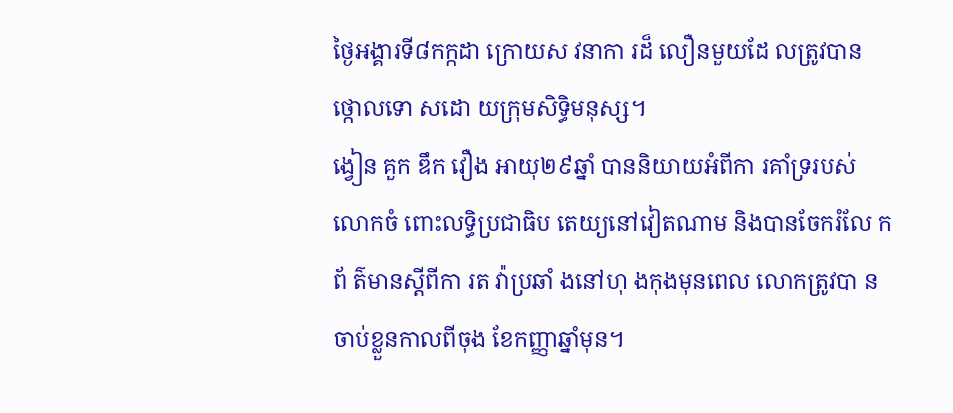ថ្ងៃអង្គារទី៨កក្កដា ក្រោយស វនាកា រដ៏ លឿនមួយដែ លត្រូវបាន ថ្កោលទោ សដោ យក្រុមសិទ្ធិមនុស្ស។
ង្វៀន គួក ឌឹក វឿង អាយុ២៩ឆ្នាំ បាននិយាយអំពីកា រគាំទ្ររបស់ លោកចំ ពោះលទ្ធិប្រជាធិប តេយ្យនៅវៀតណាម និងបានចែករំលែ កព័ ត៌មានស្តីពីកា រត វ៉ាប្រឆាំ ងនៅហុ ងកុងមុនពេល លោកត្រូវបា នចាប់ខ្លួនកាលពីចុង ខែកញ្ញាឆ្នាំមុន។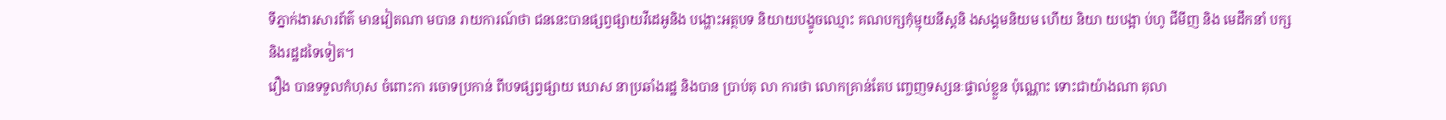ទីភ្នាក់ងារសារព័ត៌ មានវៀតណា មបាន រាយការណ៍ថា ជននេះបានផ្សព្វផ្សាយវីដេអូនិង បង្ហោះអត្ថបទ និយាយបង្ខូចឈ្មោះ គណបក្សកុំម្មុយនីស្តនិ ងសង្គមនិយម ហើយ និយា យបង្អា ប់ហូ ជីមីញ និង មេដឹកនាំ បក្សនិងរដ្ឋដទៃទៀត។
វឿង បានទទួលកំហុស ចំពោះកា រចោទប្រកាន់ ពីបទផ្សព្វផ្សាយ ឃោស នាប្រឆាំងរដ្ឋ និងបាន ប្រាប់តុ លា ការថា លោកគ្រាន់តែប ញ្ចេញទស្សនៈផ្ទាល់ខ្លួន ប៉ុណ្ណោះ ទោះជាយ៉ាងណា តុលា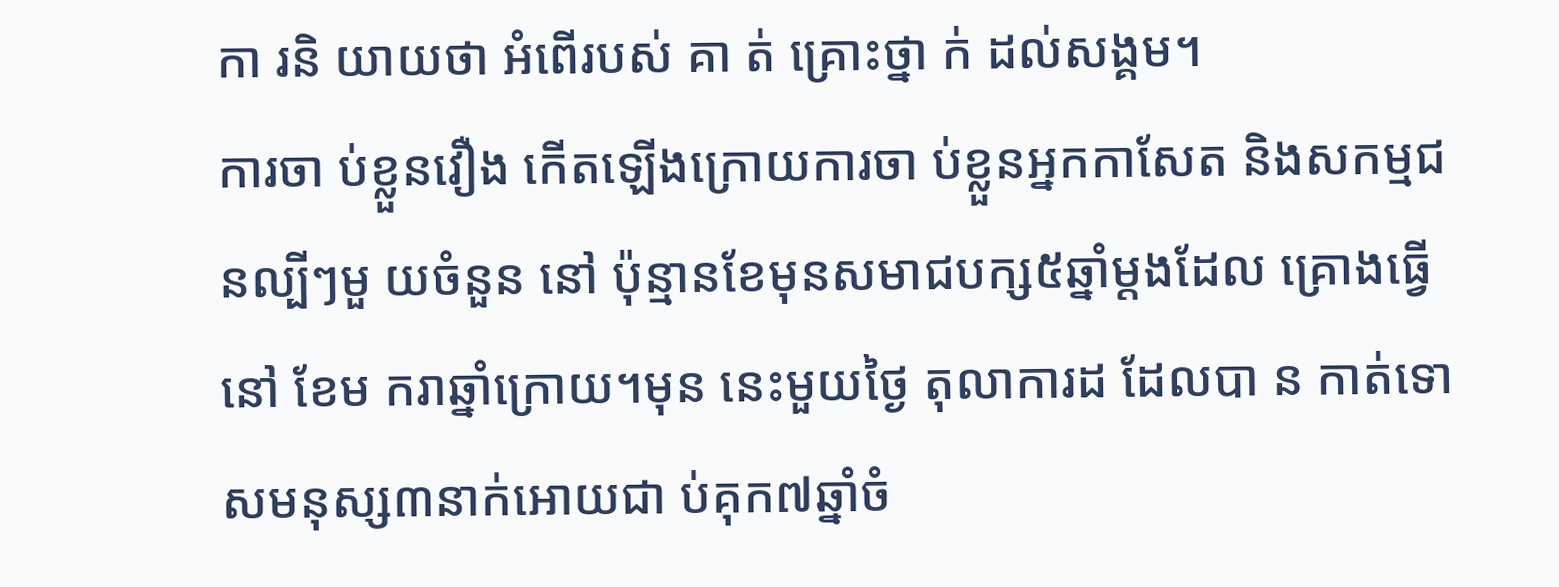កា រនិ យាយថា អំពើរបស់ គា ត់ គ្រោះថ្នា ក់ ដល់សង្គម។
ការចា ប់ខ្លួនវឿង កើតឡើងក្រោយការចា ប់ខ្លួនអ្នកកាសែត និងសកម្មជនល្បីៗមួ យចំនួន នៅ ប៉ុន្មានខែមុនសមាជបក្ស៥ឆ្នាំម្តងដែល គ្រោងធ្វើនៅ ខែម ករាឆ្នាំក្រោយ។មុន នេះមួយថ្ងៃ តុលាការដ ដែលបា ន កាត់ទោសមនុស្ស៣នាក់អោយជា ប់គុក៧ឆ្នាំចំ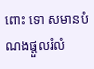ពោះ ទោ សមានបំ ណងផ្តួលរំលំ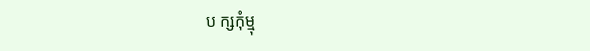ប ក្សកុំម្មុ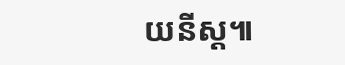យនីស្ត៕